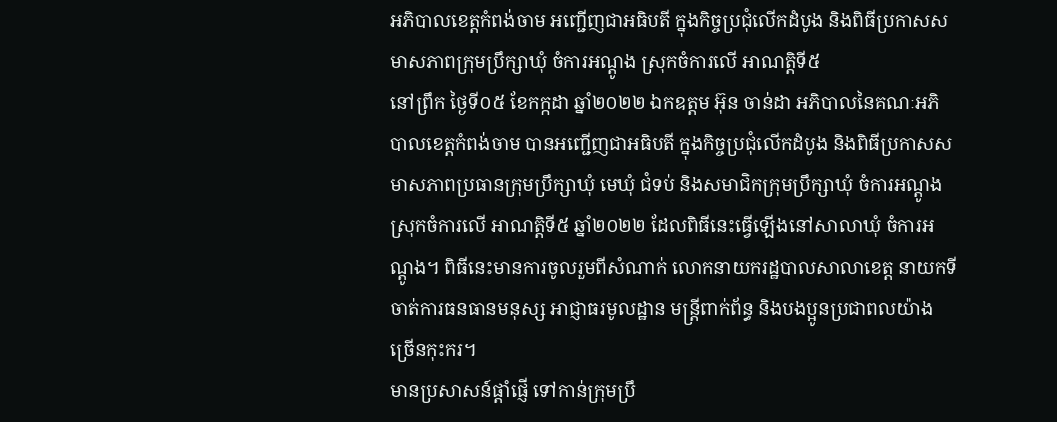អភិបាលខេត្តកំពង់ចាម អញ្ជើញជាអធិបតី ក្នុងកិច្ចប្រជុំលើកដំបូង និងពិធីប្រកាសសមាសភាពក្រុមប្រឹក្សាឃុំ ចំការអណ្តូង ស្រុកចំការលើ អាណត្តិទី៥
នៅព្រឹក ថ្ងៃទី០៥ ខែកក្កដា ឆ្នាំ២០២២ ឯកឧត្ដម អ៊ុន ចាន់ដា អភិបាលនៃគណៈអភិបាលខេត្តកំពង់ចាម បានអញ្ជើញជាអធិបតី ក្នុងកិច្ចប្រជុំលើកដំបូង និងពិធីប្រកាសសមាសភាពប្រធានក្រុមប្រឹក្សាឃុំ មេឃុំ ជំទប់ និងសមាជិកក្រុមប្រឹក្សាឃុំ ចំការអណ្តូង ស្រុកចំការលើ អាណត្តិទី៥ ឆ្នាំ២០២២ ដែលពិធីនេះធ្វើឡើងនៅសាលាឃុំ ចំការអណ្តូង។ ពិធីនេះមានការចូលរួមពីសំណាក់ លោកនាយករដ្ឋបាលសាលាខេត្ត នាយកទីចាត់ការធនធានមនុស្ស អាជ្ញាធរមូលដ្ឋាន មន្ត្រីពាក់ព័ន្ធ និងបងប្អូនប្រជាពលយ៉ាងច្រើនកុះករ។
មានប្រសាសន៍ផ្តាំផ្ញើ ទៅកាន់ក្រុមប្រឹ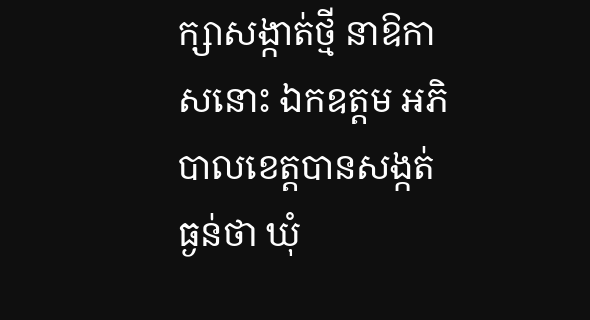ក្សាសង្កាត់ថ្មី នាឱកាសនោះ ឯកឧត្ដម អភិបាលខេត្តបានសង្កត់ធ្ងន់ថា ឃុំ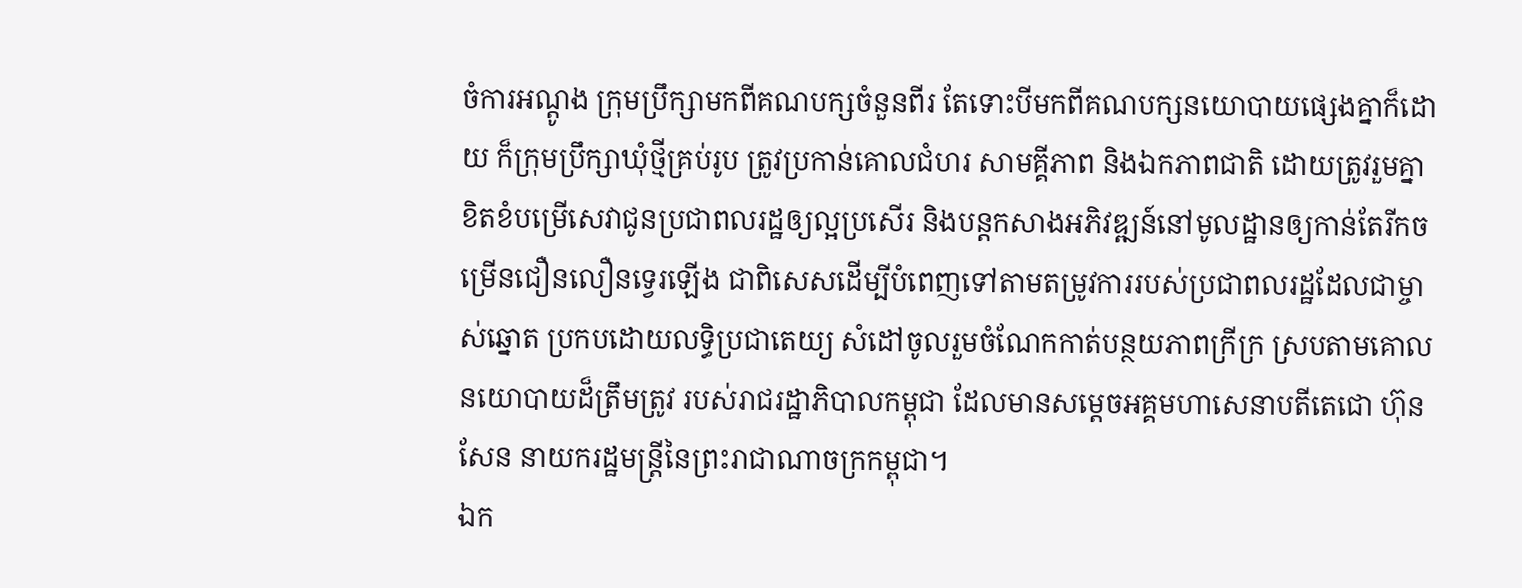ចំការអណ្តូង ក្រុមប្រឹក្សាមកពីគណបក្សចំនួនពីរ តែទោះបីមកពីគណបក្សនយោបាយផ្សេងគ្នាក៏ដោយ ក៏ក្រុមប្រឹក្សាឃុំថ្មីគ្រប់រូប ត្រូវប្រកាន់គោលជំហរ សាមគ្គីភាព និងឯកភាពជាតិ ដោយត្រូវរួមគ្នាខិតខំបម្រើសេវាជូនប្រជាពលរដ្ឋឲ្យល្អប្រសេីរ និងបន្តកសាងអភិវឌ្ឍន៍នៅមូលដ្ឋានឲ្យកាន់តែរីកចម្រើនជឿនលឿនទ្វេរឡើង ជាពិសេសដើម្បីបំពេញទៅតាមតម្រូវការរបស់ប្រជាពលរដ្ឋដែលជាម្ចាស់ឆ្នោត ប្រកបដោយលទ្ធិប្រជាតេយ្យ សំដៅចូលរួមចំណែកកាត់បន្ថយភាពក្រីក្រ ស្របតាមគោលនយោបាយដ៏ត្រឹមត្រូវ របស់រាជរដ្ឋាភិបាលកម្ពុជា ដែលមានសម្តេចអគ្គមហាសេនាបតីតេជោ ហ៊ុន សែន នាយករដ្ឋមន្ត្រីនៃព្រះរាជាណាចក្រកម្ពុជា។
ឯក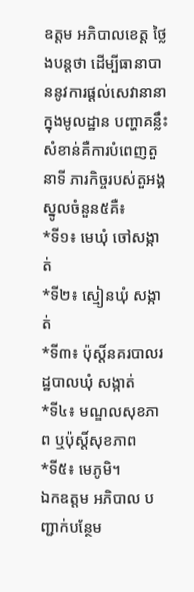ឧត្តម អភិបាលខេត្ត ថ្លៃងបន្តថា ដើម្បីធានាបាននូវការផ្ដល់សេវានានាក្នុងមូលដ្ឋាន បញ្ហាគន្លឹះសំខាន់គឺការបំពេញតួនាទី ភារកិច្ចរបស់តួអង្គស្នូលចំនួន៥គឺ៖
*ទី១៖ មេឃុំ ចៅសង្កាត់
*ទី២៖ ស្មៀនឃុំ សង្កាត់
*ទី៣៖ ប៉ុស្តិ៍នគរបាលរដ្ឋបាលឃុំ សង្កាត់
*ទី៤៖ មណ្ឌលសុខភាព ឬប៉ុស្តិ៍សុខភាព
*ទី៥៖ មេភូមិ។
ឯកឧត្តម អភិបាល បញ្ជាក់បន្ថែម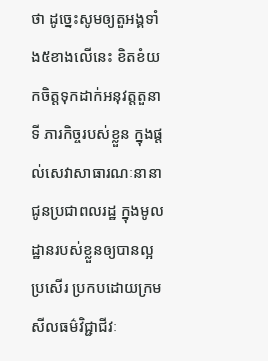ថា ដូច្នេះសូមឲ្យតួអង្គទាំង៥ខាងលើនេះ ខិតខំយកចិត្តទុកដាក់អនុវត្តតួនាទី ភារកិច្ចរបស់ខ្លួន ក្នុងផ្តល់សេវាសាធារណៈនានា ជូនប្រជាពលរដ្ឋ ក្នុងមូលដ្ឋានរបស់ខ្លួនឲ្យបានល្អប្រសើរ ប្រកបដោយក្រមសីលធម៌វិជ្ជាជីវៈ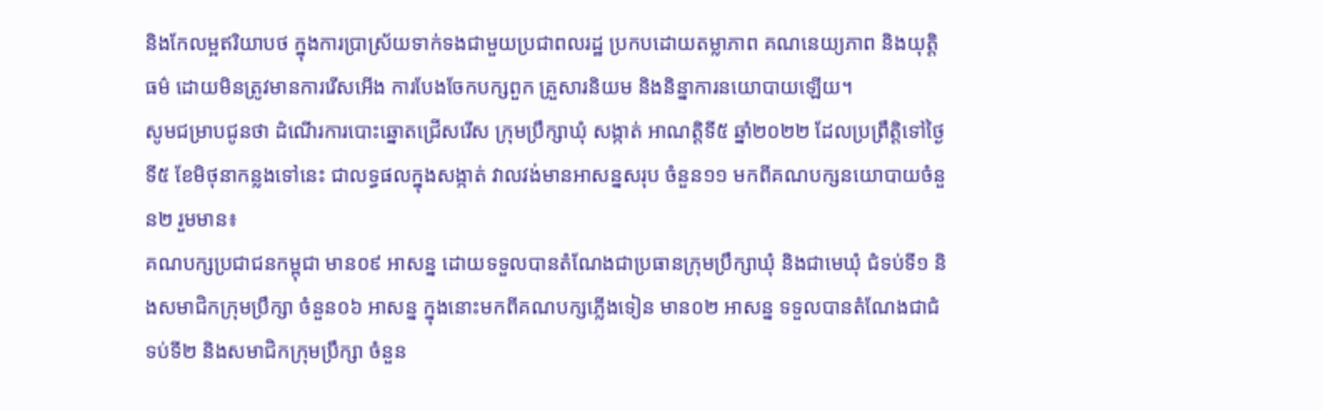និងកែលម្អឥរិយាបថ ក្នុងការប្រាស្រ័យទាក់ទងជាមួយប្រជាពលរដ្ឋ ប្រកបដោយតម្លាភាព គណនេយ្យភាព និងយុត្តិធម៌ ដោយមិនត្រូវមានការរើសអើង ការបែងចែកបក្សពួក គ្រួសារនិយម និងនិន្នាការនយោបាយឡើយ។
សូមជម្រាបជូនថា ដំណេីរការបោះឆ្នោតជ្រើសរើស ក្រុមប្រឹក្សាឃុំ សង្កាត់ អាណត្តិទី៥ ឆ្នាំ២០២២ ដែលប្រព្រឹត្តិទៅថ្ងៃទី៥ ខែមិថុនាកន្លងទៅនេះ ជាលទ្ធផលក្នុងសង្កាត់ វាលវង់មានអាសន្នសរុប ចំនួន១១ មកពីគណបក្សនយោបាយចំនួន២ រួមមាន៖
គណបក្សប្រជាជនកម្ពុជា មាន០៩ អាសន្ន ដោយទទួលបានតំណែងជាប្រធានក្រុមប្រឹក្សាឃុំ និងជាមេឃុំ ជំទប់ទី១ និងសមាជិកក្រុមប្រឹក្សា ចំនួន០៦ អាសន្ន ក្នុងនោះមកពីគណបក្សភ្លេីងទៀន មាន០២ អាសន្ន ទទួលបានតំណែងជាជំទប់ទី២ និងសមាជិកក្រុមប្រឹក្សា ចំនួន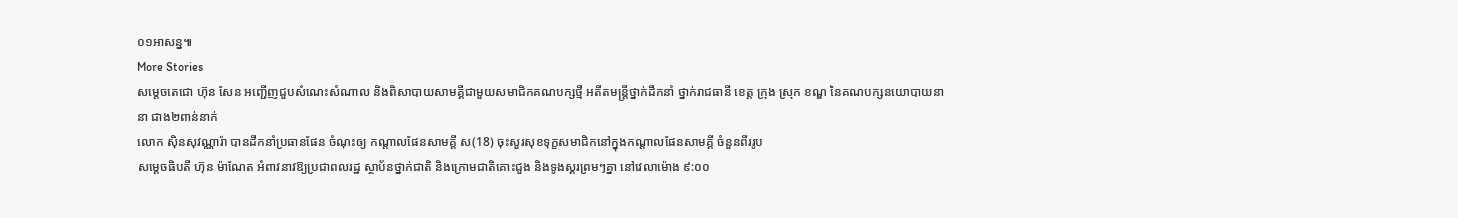០១អាសន្ន៕
More Stories
សម្តេចតេជោ ហ៊ុន សែន អញ្ជើញជួបសំណេះសំណាល និងពិសាបាយសាមគ្គីជាមួយសមាជិកគណបក្សថ្មី អតីតមន្ត្រីថ្នាក់ដឹកនាំ ថ្នាក់រាជធានី ខេត្ត ក្រុង ស្រុក ខណ្ឌ នៃគណបក្សនយោបាយនានា ជាង២ពាន់នាក់
លោក ស៊ិនសុវណ្ណារ៉ា បានដឹកនាំប្រធានផែន ចំណុះឲ្យ កណ្តាលផែនសាមគ្គី ស(18) ចុះសួរសុខទុក្ខសមាជិកនៅក្នុងកណ្ដាលផែនសាមគ្គី ចំនួនពីររូប
សម្តេចធិបតី ហ៊ុន ម៉ាណែត អំពាវនាវឱ្យប្រជាពលរដ្ឋ ស្ថាប័នថ្នាក់ជាតិ និងក្រោមជាតិគោះជួង និងទូងស្គរព្រមៗគ្នា នៅវេលាម៉ោង ៩:០០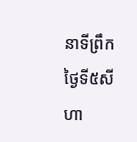នាទីព្រឹកថ្ងៃទី៥សីហា